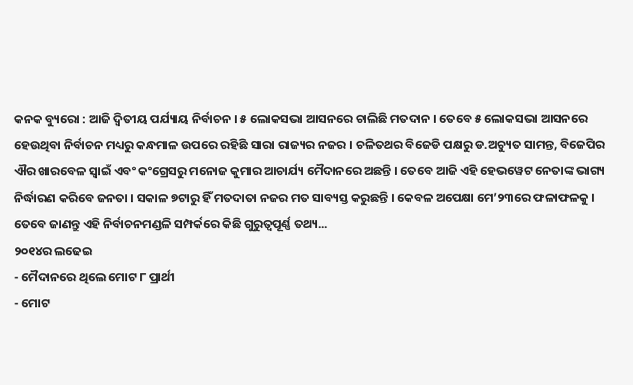କନକ ବ୍ୟୁରୋ : ଆଜି ଦ୍ୱିତୀୟ ପର୍ଯ୍ୟାୟ ନିର୍ବାଚନ । ୫ ଲୋକସଭା ଆସନରେ ଚାଲିଛି ମତଦାନ । ତେବେ ୫ ଲୋକସଭା ଆସନରେ ହେଉଥିବା ନିର୍ବାଚନ ମଧ୍ୟରୁ କନ୍ଧମାଳ ଉପରେ ରହିଛି ସାରା ରାଜ୍ୟର ନଜର । ଚଳିତଥର ବିଜେଡି ପକ୍ଷରୁ ଡ.ଅଚ୍ୟୁତ ସାମନ୍ତ, ବିଜେପିର ଐର ଖାରବେଳ ସ୍ୱାଇଁ ଏବଂ କଂଗ୍ରେସରୁ ମନୋଜ କୁମାର ଆଚାର୍ଯ୍ୟ ମୈଦାନରେ ଅଛନ୍ତି । ତେବେ ଆଜି ଏହି ହେଭୱେଟ ନେତାଙ୍କ ଭାଗ୍ୟ ନିର୍ଦ୍ଧାରଣ କରିବେ ଜନତା । ସକାଳ ୭ଟାରୁ ହିଁ ମତଦାତା ନଜର ମତ ସାବ୍ୟସ୍ତ କରୁଛନ୍ତି । କେବଳ ଅପେକ୍ଷା ମେ’୨୩ରେ ଫଳାଫଳକୁ । ତେବେ ଜାଣନ୍ତୁ ଏହି ନିର୍ବାଚନମଣ୍ଡଳି ସମ୍ପର୍କରେ କିଛି ଗୁରୁତ୍ୱପୂର୍ଣ୍ଣ ତଥ୍ୟ...
୨୦୧୪ର ଲଢେଇ
- ମୈଦାନରେ ଥିଲେ ମୋଟ ୮ ପ୍ରାର୍ଥୀ
- ମୋଟ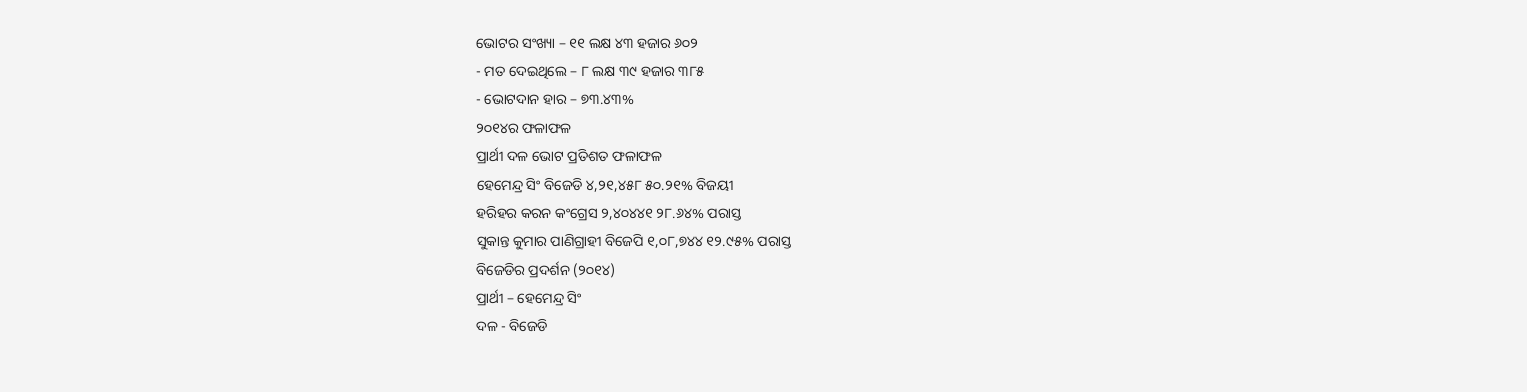ଭୋଟର ସଂଖ୍ୟା – ୧୧ ଲକ୍ଷ ୪୩ ହଜାର ୬୦୨
- ମତ ଦେଇଥିଲେ – ୮ ଲକ୍ଷ ୩୯ ହଜାର ୩୮୫
- ଭୋଟଦାନ ହାର – ୭୩.୪୩%
୨୦୧୪ର ଫଳାଫଳ
ପ୍ରାର୍ଥୀ ଦଳ ଭୋଟ ପ୍ରତିଶତ ଫଳାଫଳ
ହେମେନ୍ଦ୍ର ସିଂ ବିଜେଡି ୪,୨୧,୪୫୮ ୫୦.୨୧% ବିଜୟୀ
ହରିହର କରନ କଂଗ୍ରେସ ୨,୪୦୪୪୧ ୨୮.୬୪% ପରାସ୍ତ
ସୁକାନ୍ତ କୁମାର ପାଣିଗ୍ରାହୀ ବିଜେପି ୧,୦୮,୭୪୪ ୧୨.୯୫% ପରାସ୍ତ
ବିଜେଡିର ପ୍ରଦର୍ଶନ (୨୦୧୪)
ପ୍ରାର୍ଥୀ – ହେମେନ୍ଦ୍ର ସିଂ
ଦଳ - ବିଜେଡି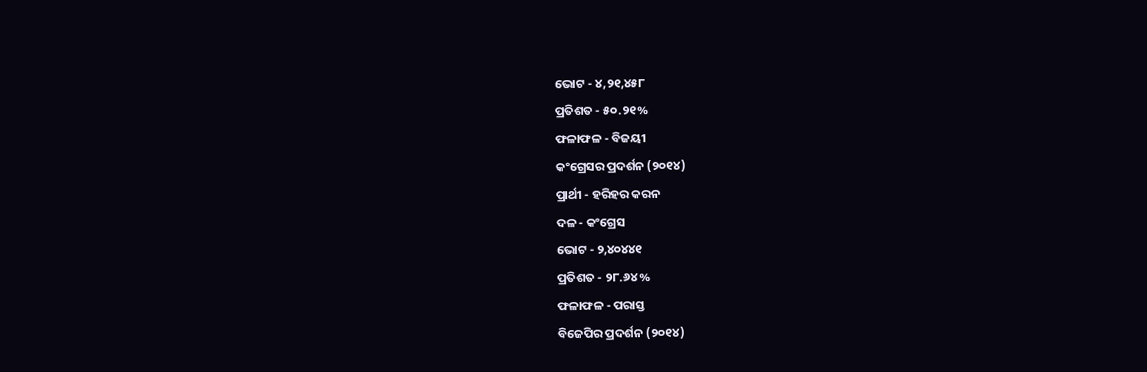ଭୋଟ - ୪,୨୧,୪୫୮
ପ୍ରତିଶତ - ୫୦.୨୧%
ଫଳାଫଳ - ବିଜୟୀ
କଂଗ୍ରେସର ପ୍ରଦର୍ଶନ (୨୦୧୪)
ପ୍ରାର୍ଥୀ - ହରିହର କରନ
ଦଳ - କଂଗ୍ରେସ
ଭୋଟ - ୨,୪୦୪୪୧
ପ୍ରତିଶତ - ୨୮.୬୪%
ଫଳାଫଳ - ପରାସ୍ତ
ବିଜେପିର ପ୍ରଦର୍ଶନ (୨୦୧୪)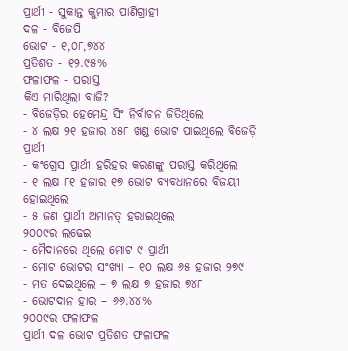ପ୍ରାର୍ଥୀ - ସୁକାନ୍ତ କୁମାର ପାଣିଗ୍ରାହୀ
ଦଳ - ବିଜେପି
ଭୋଟ - ୧,୦୮,୭୪୪
ପ୍ରତିଶତ - ୧୨.୯୫%
ଫଳାଫଳ - ପରାସ୍ତ
କିଏ ମାରିଥିଲା ବାଜି?
- ବିଜେଡ଼ିର ହେମେନ୍ଦ୍ର ସିଂ ନିର୍ବାଚନ ଜିତିଥିଲେ
- ୪ ଲକ୍ଷ ୨୧ ହଜାର ୪୫୮ ଖଣ୍ଡ ଭୋଟ ପାଇଥିଲେ ବିଜେଡ଼ି ପ୍ରାର୍ଥୀ
- କଂଗ୍ରେସ ପ୍ରାର୍ଥୀ ହରିହର କରଣଙ୍କୁ ପରାସ୍ତ କରିଥିଲେ
- ୧ ଲକ୍ଷ ୮୧ ହଜାର ୧୭ ଭୋଟ ବ୍ୟବଧାନରେ ବିଜୟୀ ହୋଇଥିଲେ
- ୫ ଜଣ ପ୍ରାର୍ଥୀ ଅମାନତ୍ ହରାଇଥିଲେ
୨୦୦୯ର ଲଢେଇ
- ମୈଦାନରେ ଥିଲେ ମୋଟ ୯ ପ୍ରାର୍ଥୀ
- ମୋଟ ଭୋଟର ସଂଖ୍ୟା – ୧୦ ଲକ୍ଷ ୬୫ ହଜାର ୨୭୯
- ମତ ଦେଇଥିଲେ – ୭ ଲକ୍ଷ ୭ ହଜାର ୭୪୮
- ଭୋଟଦାନ ହାର – ୬୬.୪୪%
୨୦୦୯ର ଫଳାଫଳ
ପ୍ରାର୍ଥୀ ଦଳ ଭୋଟ ପ୍ରତିଶତ ଫଳାଫଳ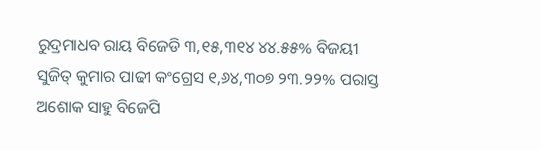ରୁଦ୍ରମାଧବ ରାୟ ବିଜେଡି ୩,୧୫,୩୧୪ ୪୪.୫୫% ବିଜୟୀ
ସୁଜିତ୍ କୁମାର ପାଢୀ କଂଗ୍ରେସ ୧,୬୪,୩୦୭ ୨୩.୨୨% ପରାସ୍ତ
ଅଶୋକ ସାହୁ ବିଜେପି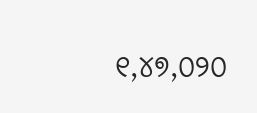୧,୪୭,୦୨୦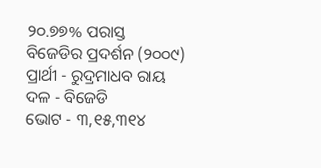୨୦.୭୭% ପରାସ୍ତ
ବିଜେଡିର ପ୍ରଦର୍ଶନ (୨୦୦୯)
ପ୍ରାର୍ଥୀ - ରୁଦ୍ରମାଧବ ରାୟ
ଦଳ - ବିଜେଡି
ଭୋଟ - ୩,୧୫,୩୧୪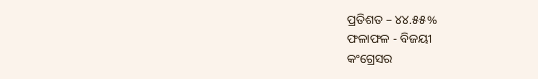ପ୍ରତିଶତ – ୪୪.୫୫%
ଫଳାଫଳ - ବିଜୟୀ
କଂଗ୍ରେସର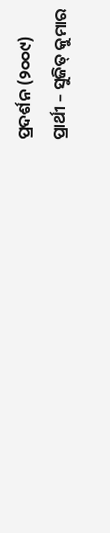ପ୍ରଦର୍ଶନ (୨୦୦୯)
ପ୍ରାର୍ଥୀ – ସୁଜିତ୍ କୁମାର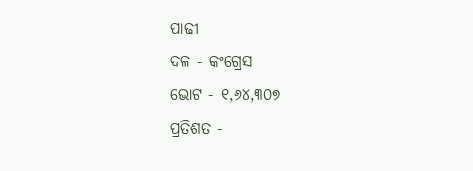ପାଢୀ
ଦଳ - କଂଗ୍ରେସ
ଭୋଟ - ୧,୬୪,୩୦୭
ପ୍ରତିଶତ -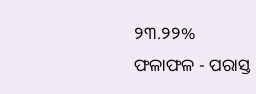୨୩.୨୨%
ଫଳାଫଳ - ପରାସ୍ତ